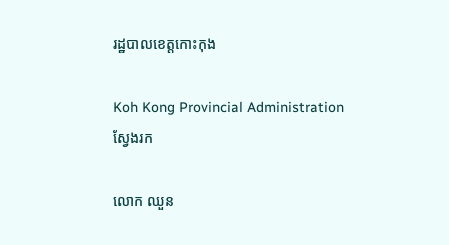រដ្ឋបាលខេត្តកោះកុង

Koh Kong Provincial Administration
ស្វែងរក

លោក ឈួន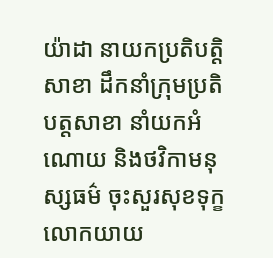យ៉ាដា នាយកប្រតិបត្តិសាខា ដឹកនាំក្រុមប្រតិបត្តសាខា នាំយកអំណោយ និងថវិកាមនុស្សធម៌ ចុះសួរសុខទុក្ខ លោកយាយ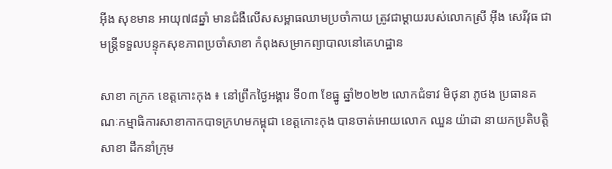អ៊ីង សុខមាន អាយុ៧៨ឆ្នាំ មានជំងឺលើសសម្ពាធឈាមប្រចាំកាយ ត្រូវជាម្តាយរបស់លោកស្រី អ៊ីង សេរីវុធ ជាមន្ត្រីទទួលបន្ទុកសុខភាពប្រចាំសាខា កំពុងសម្រាកព្យាបាលនៅគេហដ្ឋាន

សាខា កក្រក ខេត្តកោះកុង ៖ នៅព្រឹកថ្ងៃអង្គារ ទី០៣ ខែធ្នូ ឆ្នាំ២០២២ លោកជំទាវ មិថុនា ភូថង ប្រធានគណៈកម្មាធិការសាខាកាកបាទក្រហមកម្ពុជា ខេត្តកោះកុង បានចាត់អោយលោក ឈួន យ៉ាដា នាយកប្រតិបត្តិសាខា ដឹកនាំក្រុម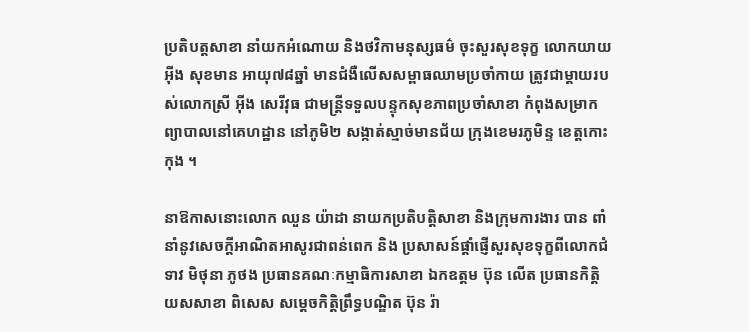ប្រតិបត្តសាខា នាំយកអំណោយ និងថវិកាមនុស្សធម៌ ចុះសួរសុខទុក្ខ លោកយាយ អ៊ីង សុខមាន អាយុ៧៨ឆ្នាំ មានជំងឺលើសសម្ពាធឈាមប្រចាំកាយ ត្រូវជាម្តាយរបស់លោកស្រី អ៊ីង សេរីវុធ ជាមន្ត្រីទទួលបន្ទុកសុខភាពប្រចាំសាខា កំពុងសម្រាកព្យាបាលនៅគេហដ្ឋាន នៅភូមិ២ សង្កាត់ស្មាច់មានជ័យ ក្រុងខេមរភូមិន្ទ ខេត្តកោះកុង ។

នាឱកាសនោះលោក ឈួន យ៉ាដា នាយកប្រតិបត្តិសាខា និងក្រុមការងារ បាន ពាំនាំនូវសេចក្តីអាណិតអាសូរជាពន់ពេក និង ប្រសាសន៍ផ្ដាំផ្ញើសួរសុខទុក្ខពីលោកជំទាវ មិថុនា ភូថង ប្រធានគណៈកម្មាធិការសាខា ឯកឧត្តម ប៊ុន លើត ប្រធានកិត្តិយសសាខា ពិសេស សម្ដេចកិត្តិព្រឹទ្ធបណ្ឌិត ប៊ុន រ៉ា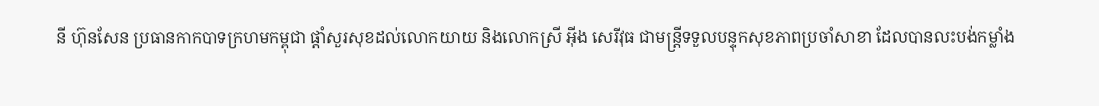នី ហ៊ុនសែន ប្រធានកាកបាទក្រហមកម្ពុជា ផ្តាំសួរសុខដល់លោកយាយ និងលោកស្រី អ៊ីង សេរីវុធ ជាមន្ត្រីទទួលបន្ទុកសុខភាពប្រចាំសាខា ដែលបានលះបង់កម្លាំង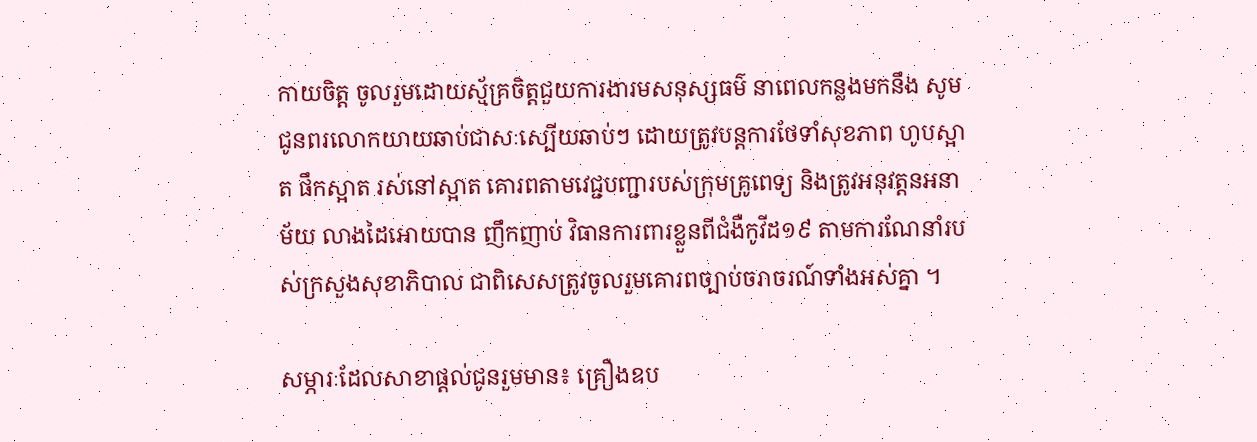កាយចិត្ត ចូលរួមដោយស្ម័គ្រចិត្តជួយការងារមសនុស្សធម៌ នាពេលកន្លងមកនឹង សូមជូនពរលោកយាយឆាប់ជាសៈស្បើយឆាប់ៗ ដោយត្រូវបន្តការថែទាំសុខភាព ហូបស្អាត ផឹកស្អាត រស់នៅស្អាត គោរពតាមវេជ្ជបញ្ជារបស់ក្រុមគ្រូពេទ្យ និងត្រូវអនុវត្តនអនាម័យ លាងដៃអោយបាន ញឹកញាប់ វិធានការពារខ្លួនពីជំងឺកូវីដ១៩ តាមការណែនាំរបស់ក្រសួងសុខាភិបាល ជាពិសេសត្រូវចូលរួមគោរពច្បាប់ចរាចរណ៍ទាំងអស់គ្នា ។

សម្ភារៈដែលសាខាផ្តល់ជូនរួមមាន៖ គ្រឿងឧប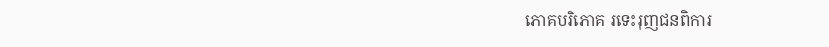ភោគបរិភោគ រទេះរុញជនពិការ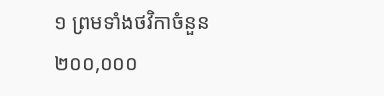១ ព្រមទាំងថវិកាចំនួន ២០០,០០០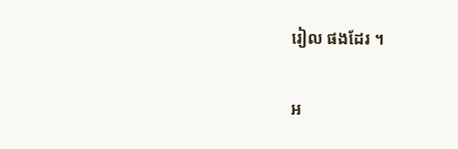រៀល ផងដែរ ។

អ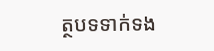ត្ថបទទាក់ទង